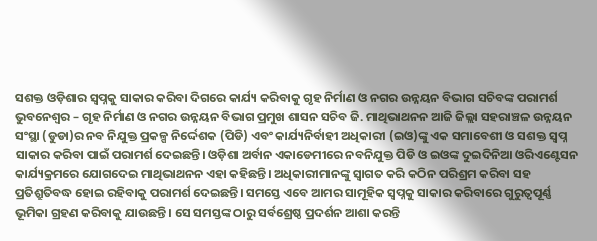ସଶକ୍ତ ଓଡ଼ିଶାର ସ୍ୱପ୍ନକୁ ସାକାର କରିବା ଦିଗରେ କାର୍ଯ୍ୟ କରିବାକୁ ଗୃହ ନିର୍ମାଣ ଓ ନଗର ଉନ୍ନୟନ ବିଭାଗ ସଚିବଙ୍କ ପରାମର୍ଶ
ଭୁବନେଶ୍ଵର – ଗୃହ ନିର୍ମାଣ ଓ ନଗର ଉନ୍ନୟନ ବିଭାଗ ପ୍ରମୁଖ ଶାସନ ସଚିବ ଜି. ମାଥିଭାଥନନ ଆଜି ଜିଲ୍ଲା ସହରାଞ୍ଚଳ ଉନ୍ନୟନ ସଂସ୍ଥା (ଡୁଡା)ର ନବ ନିଯୁକ୍ତ ପ୍ରକଳ୍ପ ନିର୍ଦ୍ଦେଶକ (ପିଡି) ଏବଂ କାର୍ଯ୍ୟନିର୍ବାହୀ ଅଧିକାରୀ (ଇଓ)ଙ୍କୁ ଏକ ସମାବେଶୀ ଓ ସଶକ୍ତ ସ୍ୱପ୍ନ ସାକାର କରିବା ପାଇଁ ପରାମର୍ଶ ଦେଇଛନ୍ତି। ଓଡ଼ିଶା ଅର୍ବାନ ଏକାଡେମୀରେ ନବନିଯୁକ୍ତ ପିଡି ଓ ଇଓଙ୍କ ଦୁଇଦିନିଆ ଓରିଏଣ୍ଟେସନ କାର୍ଯ୍ୟକ୍ରମରେ ଯୋଗଦେଇ ମାଥିଭାଥନନ ଏହା କହିଛନ୍ତି। ଅଧିକାରୀମାନଙ୍କୁ ସ୍ୱାଗତ କରି କଠିନ ପରିଶ୍ରମ କରିବା ସହ ପ୍ରତିଶ୍ରୁତିବଦ୍ଧ ହୋଇ ରହିବାକୁ ପରାମର୍ଶ ଦେଇଛନ୍ତି। ସମସ୍ତେ ଏବେ ଆମର ସାମୂହିକ ସ୍ୱପ୍ନକୁ ସାକାର କରିବାରେ ଗୁରୁତ୍ୱପୂର୍ଣ୍ଣ ଭୂମିକା ଗ୍ରହଣ କରିବାକୁ ଯାଉଛନ୍ତି । ସେ ସମସ୍ତଙ୍କ ଠାରୁ ସର୍ବଶ୍ରେଷ୍ଠ ପ୍ରଦର୍ଶନ ଆଶା କରନ୍ତି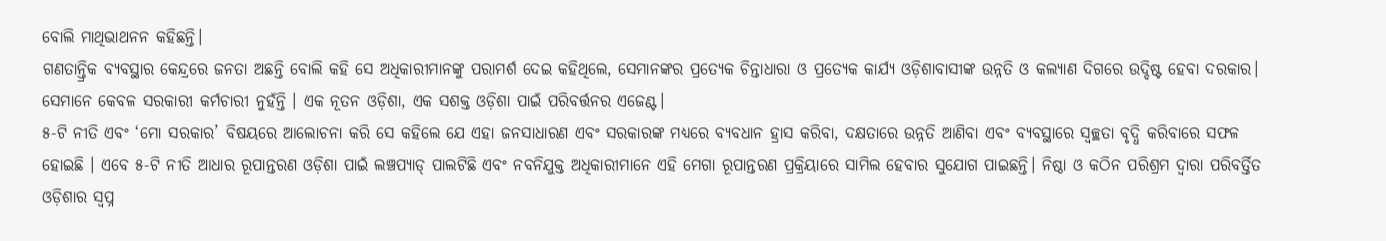ବୋଲି ମାଥିଭାଥନନ କହିଛନ୍ତି।
ଗଣତାନ୍ତ୍ରିକ ବ୍ୟବସ୍ଥାର କେନ୍ଦ୍ରରେ ଜନତା ଅଛନ୍ତି ବୋଲି କହି ସେ ଅଧିକାରୀମାନଙ୍କୁ ପରାମର୍ଶ ଦେଇ କହିଥିଲେ, ସେମାନଙ୍କର ପ୍ରତ୍ୟେକ ଚିନ୍ତାଧାରା ଓ ପ୍ରତ୍ୟେକ କାର୍ଯ୍ୟ ଓଡ଼ିଶାବାସୀଙ୍କ ଉନ୍ନତି ଓ କଲ୍ୟାଣ ଦିଗରେ ଉଦ୍ଦିଷ୍ଟ ହେବା ଦରକାର। ସେମାନେ କେବଳ ସରକାରୀ କର୍ମଚାରୀ ନୁହଁନ୍ତି । ଏକ ନୂତନ ଓଡ଼ିଶା, ଏକ ସଶକ୍ତ ଓଡ଼ିଶା ପାଇଁ ପରିବର୍ତ୍ତନର ଏଜେଣ୍ଟ।
୫-ଟି ନୀତି ଏବଂ ‘ମୋ ସରକାର’ ବିଷୟରେ ଆଲୋଚନା କରି ସେ କହିଲେ ଯେ ଏହା ଜନସାଧାରଣ ଏବଂ ସରକାରଙ୍କ ମଧ୍ୟରେ ବ୍ୟବଧାନ ହ୍ରାସ କରିବା, ଦକ୍ଷତାରେ ଉନ୍ନତି ଆଣିବା ଏବଂ ବ୍ୟବସ୍ଥାରେ ସ୍ୱଚ୍ଛତା ବୃଦ୍ଧି କରିବାରେ ସଫଳ ହୋଇଛି । ଏବେ ୫-ଟି ନୀତି ଆଧାର ରୂପାନ୍ତରଣ ଓଡ଼ିଶା ପାଇଁ ଲଞ୍ଚପ୍ୟାଡ୍ ପାଲଟିଛି ଏବଂ ନବନିଯୁକ୍ତ ଅଧିକାରୀମାନେ ଏହି ମେଗା ରୂପାନ୍ତରଣ ପ୍ରକ୍ରିୟାରେ ସାମିଲ ହେବାର ସୁଯୋଗ ପାଇଛନ୍ତି। ନିଷ୍ଠା ଓ କଠିନ ପରିଶ୍ରମ ଦ୍ୱାରା ପରିବର୍ତ୍ତିତ ଓଡ଼ିଶାର ସ୍ୱପ୍ନ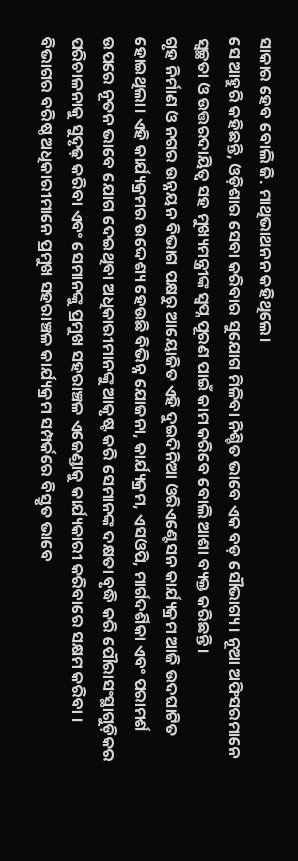ସାକାର ହେବ ବୋଲି ଜି. ମାଥିଭାଥନନ କହିଥିଲେ।
ସେ ଆହୁରି କହିଛନ୍ତି, ଓଡ଼ିଶାର ସେବା କରିବାର ସୁଯୋଗ ମିଳିବା ନିଶ୍ଚିତ ଭାବେ ଏକ ବଡ଼ ସୌଭାଗ୍ୟ। ନୂଆ ଅଫିସରମାନେ ସ୍ୱଚ୍ଛତା ଓ ଉତ୍ତରଦାୟିତ୍ୱ ସହ ମୁଖ୍ୟମନ୍ତ୍ରୀଙ୍କ ସ୍ୱପ୍ନ ପୂରଣ ପାଇଁ କାମ କରିବେ ବୋଲି ଆଶା ବ୍ୟକ୍ତ କରିଛନ୍ତି।
ଗୃହ ନିର୍ମାଣ ଓ ନଗର ଉନ୍ନୟନ ବିଭାଗ ପକ୍ଷରୁ ଆୟୋଜିତ ଏହି ଦୁଇଦିନିଆ ଓରିଏଣ୍ଟେସନ କାର୍ଯ୍ୟକ୍ରମ ଆଜି ଉଦଘାଟିତ ହୋଇଥିଲା। ଏହି କାର୍ଯ୍ୟକ୍ରମର ଉଦ୍ଦେଶ୍ୟ ହେଉଛି ବିଭିନ୍ନ ଯୋଜନା, କାର୍ଯ୍ୟକ୍ରମ, ଏସଓପି, ମାର୍ଗଦର୍ଶିକା ଏବଂ ପରାମର୍ଶ ଉପରେ ନୂତନ ଭାବେ ଯୋଗ ଦେଇଥିବା ଅଧିକାରୀମାନଙ୍କୁ ଆକୃଷ୍ଟ କରି ସେମାନଙ୍କ ଦକ୍ଷତା ବୃଦ୍ଧି କରି ପୌରାସଂସ୍ଥାଗୁଡ଼ିକର ପରିଚାଳନାକୁ ସୁଦୃଢ଼ କରିବା ଏବଂ ସେମାନଙ୍କୁ ପ୍ରମୁଖ ସହରାଞ୍ଚଳ ଏଜେଣ୍ଡାକୁ କାର୍ଯ୍ୟକାରୀ କରିବାରେ ସକ୍ଷମ କରିବା ।
ବିଭାଗର ବରିଷ୍ଠ ଅଧିକାରୀମାନେ ପ୍ରମୁଖ ସହରାଞ୍ଚଳ କାର୍ଯ୍ୟକ୍ରମ ସମ୍ପର୍କରେ ବିସ୍ତୃତ ଭାବେ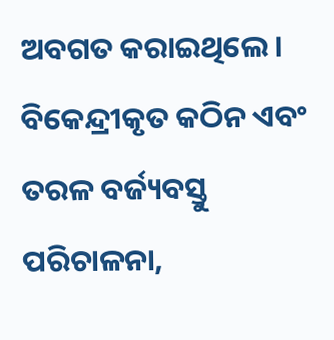ଅବଗତ କରାଇଥିଲେ। ବିକେନ୍ଦ୍ରୀକୃତ କଠିନ ଏବଂ ତରଳ ବର୍ଜ୍ୟବସ୍ତୁ ପରିଚାଳନା,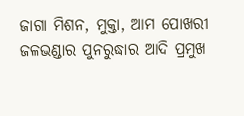ଜାଗା ମିଶନ, ମୁକ୍ତା, ଆମ ପୋଖରୀ ଜଳଭଣ୍ଡାର ପୁନରୁଦ୍ଧାର ଆଦି ପ୍ରମୁଖ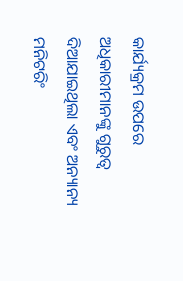କାର୍ଯ୍ୟକ୍ରମ ଉପରେ ଅଧିକାରୀମାନଙ୍କୁ ଗୁରୁତ୍ୱ ଦିଆଯାଇଥିଲା ଏବଂ ଅନ୍ୟାନ୍ୟ ମନିଟରିଂ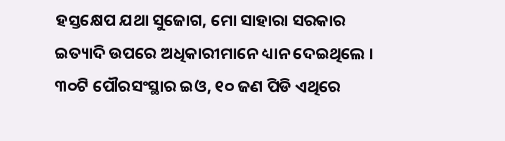ହସ୍ତକ୍ଷେପ ଯଥା ସୁଜୋଗ, ମୋ ସାହାରା ସରକାର ଇତ୍ୟାଦି ଉପରେ ଅଧିକାରୀମାନେ ଧ୍ୟାନ ଦେଇଥିଲେ ।
୩୦ଟି ପୌରସଂସ୍ଥାର ଇଓ, ୧୦ ଜଣ ପିଡି ଏଥିରେ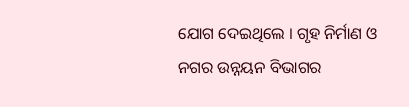ଯୋଗ ଦେଇଥିଲେ । ଗୃହ ନିର୍ମାଣ ଓ ନଗର ଉନ୍ନୟନ ବିଭାଗର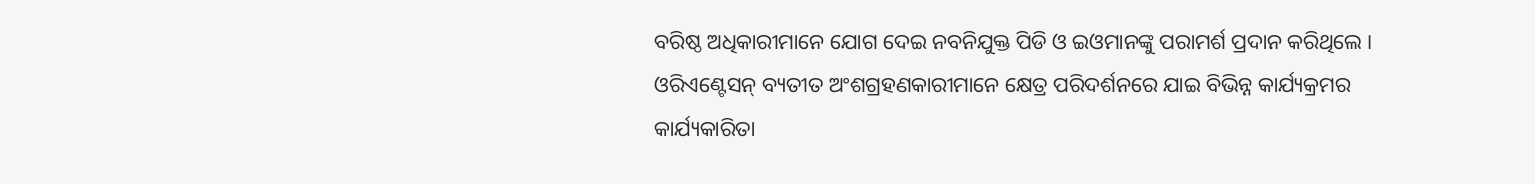ବରିଷ୍ଠ ଅଧିକାରୀମାନେ ଯୋଗ ଦେଇ ନବନିଯୁକ୍ତ ପିଡି ଓ ଇଓମାନଙ୍କୁ ପରାମର୍ଶ ପ୍ରଦାନ କରିଥିଲେ । ଓରିଏଣ୍ଟେସନ୍ ବ୍ୟତୀତ ଅଂଶଗ୍ରହଣକାରୀମାନେ କ୍ଷେତ୍ର ପରିଦର୍ଶନରେ ଯାଇ ବିଭିନ୍ନ କାର୍ଯ୍ୟକ୍ରମର କାର୍ଯ୍ୟକାରିତା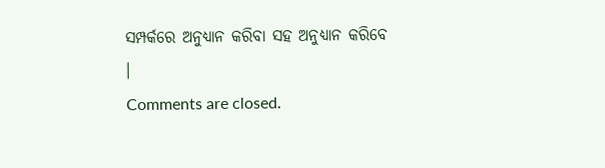ସମ୍ପର୍କରେ ଅନୁଧ୍ୟାନ କରିବା ସହ ଅନୁଧ୍ୟାନ କରିବେ ।
Comments are closed.